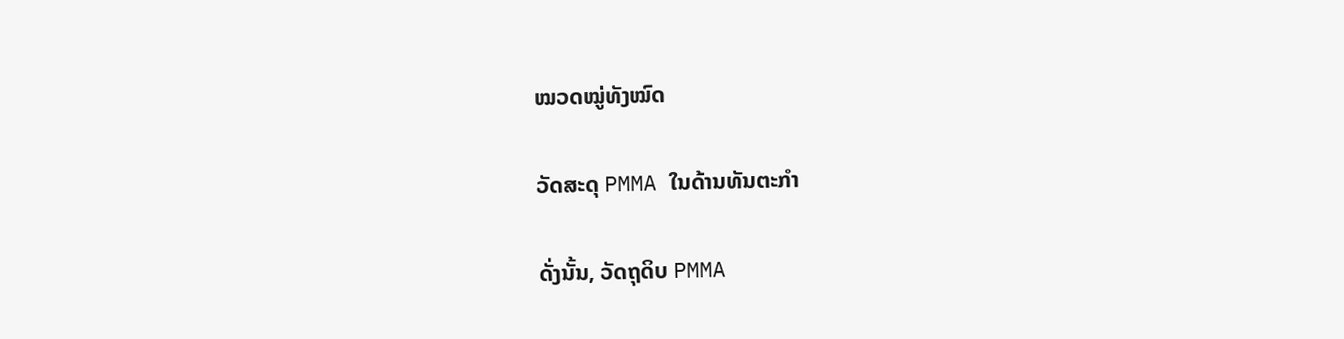ໝວດໝູ່ທັງໝົດ

ວັດສະດຸ PMMA ໃນດ້ານທັນຕະກຳ

ດັ່ງນັ້ນ, ວັດຖຸດິບ PMMA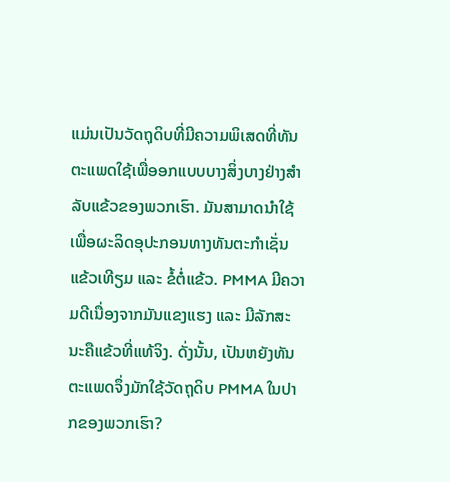ແມ່ນເປັນວັດຖຸດິບທີ່ມີຄວາມພິເສດທີ່ທັນຕະແພດໃຊ້ເພື່ອອກແບບບາງສິ່ງບາງຢ່າງສຳລັບແຂ້ວຂອງພວກເຮົາ. ມັນສາມາດນຳໃຊ້ເພື່ອຜະລິດອຸປະກອນທາງທັນຕະກຳເຊັ່ນ ແຂ້ວເທີຽມ ແລະ ຂໍ້ຕໍ່ແຂ້ວ. PMMA ມີຄວາມດີເນື່ອງຈາກມັນແຂງແຮງ ແລະ ມີລັກສະນະຄືແຂ້ວທີ່ແທ້ຈິງ. ດັ່ງນັ້ນ, ເປັນຫຍັງທັນຕະແພດຈຶ່ງມັກໃຊ້ວັດຖຸດິບ PMMA ໃນປາກຂອງພວກເຮົາ?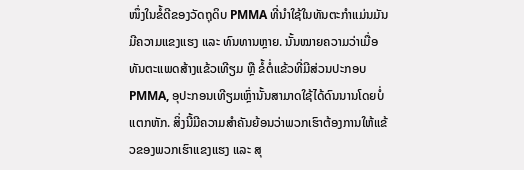ໜຶ່ງໃນຂໍ້ດີຂອງວັດຖຸດິບ PMMA ທີ່ນຳໃຊ້ໃນທັນຕະກຳແມ່ນມັນມີຄວາມແຂງແຮງ ແລະ ທົນທານຫຼາຍ. ນັ້ນໝາຍຄວາມວ່າເມື່ອທັນຕະແພດສ້າງແຂ້ວເທີຽມ ຫຼື ຂໍ້ຕໍ່ແຂ້ວທີ່ມີສ່ວນປະກອບ PMMA, ອຸປະກອນເທີຽມເຫຼົ່ານັ້ນສາມາດໃຊ້ໄດ້ດົນນານໂດຍບໍ່ແຕກຫັກ. ສິ່ງນີ້ມີຄວາມສຳຄັນຍ້ອນວ່າພວກເຮົາຕ້ອງການໃຫ້ແຂ້ວຂອງພວກເຮົາແຂງແຮງ ແລະ ສຸ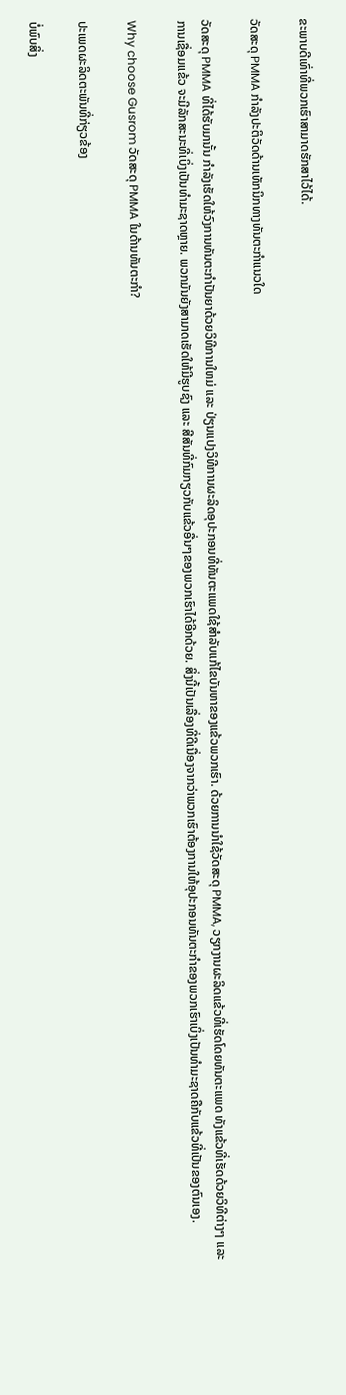ຂະພາບດີເທົ່າທີ່ພວກເຮົາສາມາດຮັກສາໄວ້ໄດ້.

ວັດສະດຸ PMMA ກຳລັງປະຕິວັດດ້ານເທັກນິກທາງທັນຕະກຳແນວໃດ

ວັດສະດຸ PMMA ທີ່ໄດ້ຮັບມານັ້ນ ກຳລັງເຮັດໃຫ້ວົງການທັນຕະກຳປັນຍາດ້ວຍວິທີການໃຫມ່ ແລະ ປ່ຽນແປງວິທີການຜະລິດອຸປະກອນທີ່ທັນຕະແພດໃຊ້ສຳລັບແກ້ໄຂບັນຫາຂອງແຂ້ວພວກເຮົາ. ດ້ວຍການນຳໃຊ້ວັດສະດຸ PMMA, ວຽກງານຜະລິດແຂ້ວທີ່ເຮັດໂດຍທັນຕະແພດ ທັງແຂ້ວທີ່ເຮັດດ້ວຍວິທີຕ່າງໆ ແລະ ການເຊື່ອມແຂ້ວ ຈະມີລັກສະນະທີ່ເບິ່ງເປັນທຳມະຊາດຫຼາຍ. ພວກມັນຍັງສາມາດເຮັດໃຫ້ມີຮູບຊົງ ແລະ ສີສັນທີ່ກົມກຽວກັບແຂ້ວອື່ນໆຂອງພວກເຮົາໄດ້ອີກດ້ວຍ. ສິ່ງນີ້ເປັນເລື່ອງທີ່ດີເນື່ອງຈາກວ່າພວກເຮົາຕ້ອງການໃຫ້ອຸປະກອນທັນຕະກຳຂອງພວກເຮົາເບິ່ງເປັນທຳມະຊາດຄືກັບແຂ້ວທີ່ເປັນຂອງຕົນເອງ.

Why choose Gusrom ວັດສະດຸ PMMA ໃນດ້ານທັນຕະກຳ?

ປະເພດຜະລິດຕະພັນທີ່ກ່ຽວຂ້ອງ

ບໍ່ພົບສິ່ງ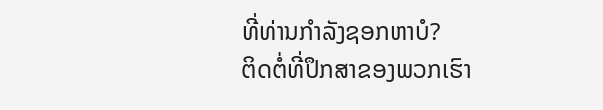ທີ່ທ່ານກໍາລັງຊອກຫາບໍ?
ຕິດຕໍ່ທີ່ປຶກສາຂອງພວກເຮົາ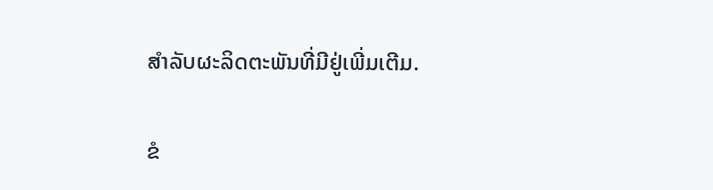ສໍາລັບຜະລິດຕະພັນທີ່ມີຢູ່ເພີ່ມເຕີມ.

ຂໍ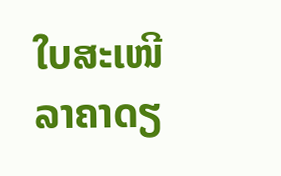ໃບສະເໜີລາຄາດຽ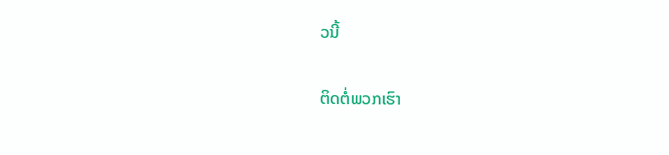ວນີ້

ຕິດຕໍ່ພວກເຮົາ